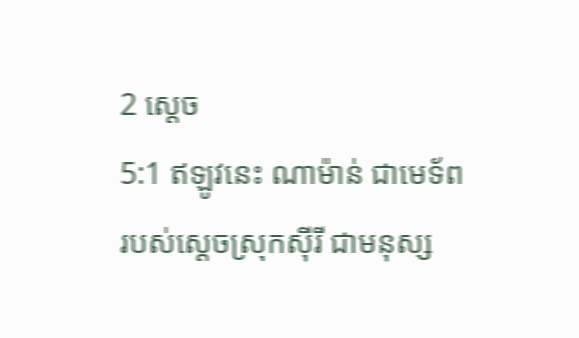2 ស្តេច
5:1 ឥឡូវនេះ ណាម៉ាន់ ជាមេទ័ពរបស់ស្ដេចស្រុកស៊ីរី ជាមនុស្ស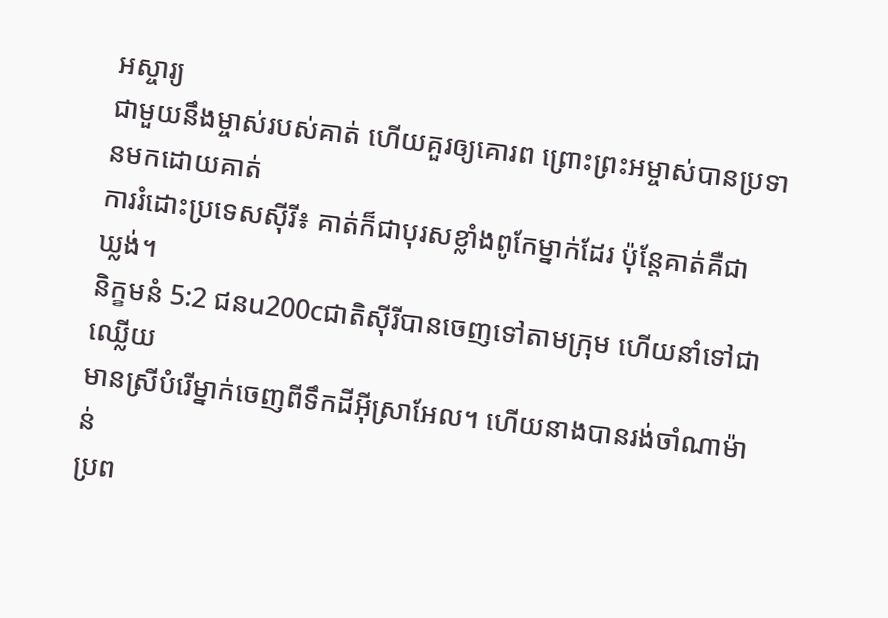អស្ចារ្យ
ជាមួយនឹងម្ចាស់របស់គាត់ ហើយគួរឲ្យគោរព ព្រោះព្រះអម្ចាស់បានប្រទានមកដោយគាត់
ការរំដោះប្រទេសស៊ីរី៖ គាត់ក៏ជាបុរសខ្លាំងពូកែម្នាក់ដែរ ប៉ុន្តែគាត់គឺជា
ឃ្លង់។
និក្ខមនំ 5:2 ជនu200cជាតិស៊ីរីបានចេញទៅតាមក្រុម ហើយនាំទៅជាឈ្លើយ
មានស្រីបំរើម្នាក់ចេញពីទឹកដីអ៊ីស្រាអែល។ ហើយនាងបានរង់ចាំណាម៉ាន់
ប្រព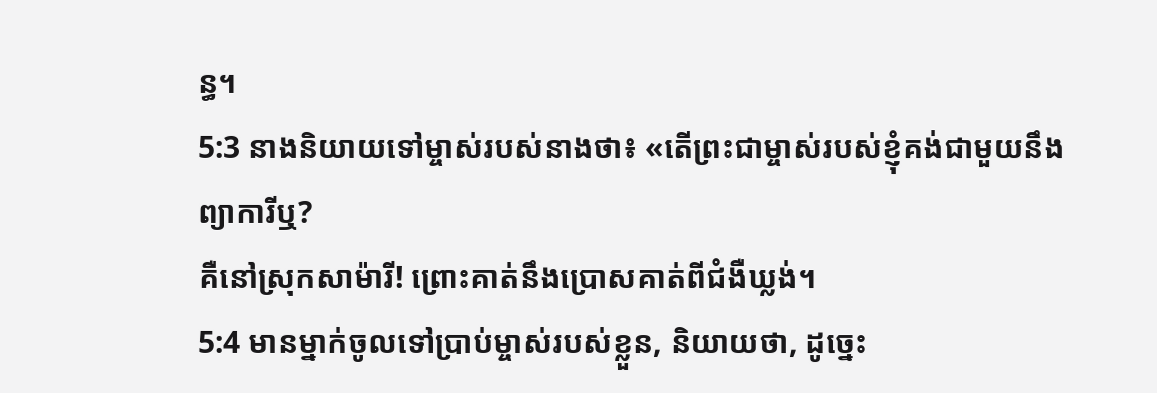ន្ធ។
5:3 នាងនិយាយទៅម្ចាស់របស់នាងថា៖ «តើព្រះជាម្ចាស់របស់ខ្ញុំគង់ជាមួយនឹងព្យាការីឬ?
គឺនៅស្រុកសាម៉ារី! ព្រោះគាត់នឹងប្រោសគាត់ពីជំងឺឃ្លង់។
5:4 មានម្នាក់ចូលទៅប្រាប់ម្ចាស់របស់ខ្លួន, និយាយថា, ដូច្នេះ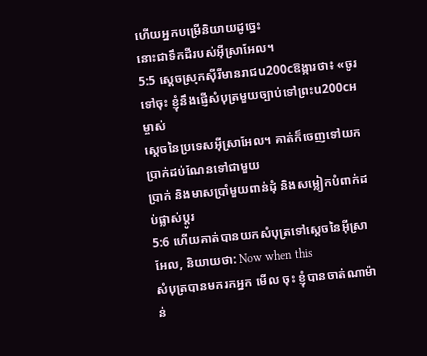ហើយអ្នកបម្រើនិយាយដូច្នេះ
នោះជាទឹកដីរបស់អ៊ីស្រាអែល។
5:5 ស្ដេចស្រុកស៊ីរីមានរាជu200cឱង្ការថា៖ «ចូរទៅចុះ ខ្ញុំនឹងផ្ញើសំបុត្រមួយច្បាប់ទៅព្រះu200cអម្ចាស់
ស្តេចនៃប្រទេសអ៊ីស្រាអែល។ គាត់ក៏ចេញទៅយកប្រាក់ដប់ណែនទៅជាមួយ
ប្រាក់ និងមាសប្រាំមួយពាន់ដុំ និងសម្លៀកបំពាក់ដប់ផ្លាស់ប្តូរ
5:6 ហើយគាត់បានយកសំបុត្រទៅស្ដេចនៃអ៊ីស្រាអែល, និយាយថា: Now when this
សំបុត្របានមករកអ្នក មើល ចុះ ខ្ញុំបានចាត់ណាម៉ាន់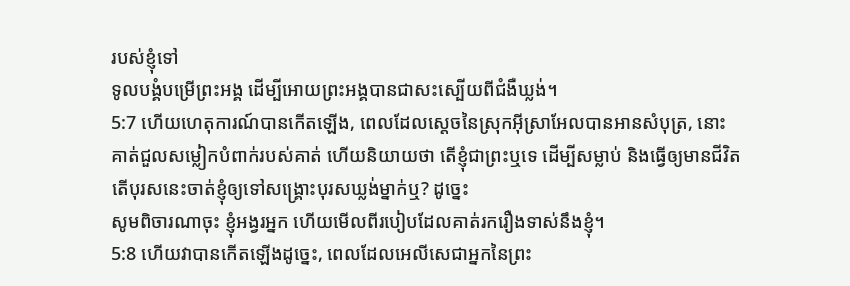របស់ខ្ញុំទៅ
ទូលបង្គំបម្រើព្រះអង្គ ដើម្បីអោយព្រះអង្គបានជាសះស្បើយពីជំងឺឃ្លង់។
5:7 ហើយហេតុការណ៍បានកើតឡើង, ពេលដែលស្តេចនៃស្រុកអ៊ីស្រាអែលបានអានសំបុត្រ, នោះ
គាត់ជួលសម្លៀកបំពាក់របស់គាត់ ហើយនិយាយថា តើខ្ញុំជាព្រះឬទេ ដើម្បីសម្លាប់ និងធ្វើឲ្យមានជីវិត
តើបុរសនេះចាត់ខ្ញុំឲ្យទៅសង្គ្រោះបុរសឃ្លង់ម្នាក់ឬ? ដូច្នេះ
សូមពិចារណាចុះ ខ្ញុំអង្វរអ្នក ហើយមើលពីរបៀបដែលគាត់រករឿងទាស់នឹងខ្ញុំ។
5:8 ហើយវាបានកើតឡើងដូច្នេះ, ពេលដែលអេលីសេជាអ្នកនៃព្រះ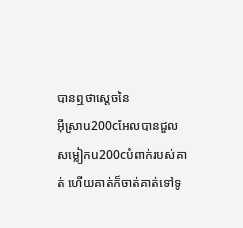បានឮថាស្តេចនៃ
អ៊ីស្រាu200cអែលបានជួលសម្លៀកu200cបំពាក់របស់គាត់ ហើយគាត់ក៏ចាត់គាត់ទៅទូ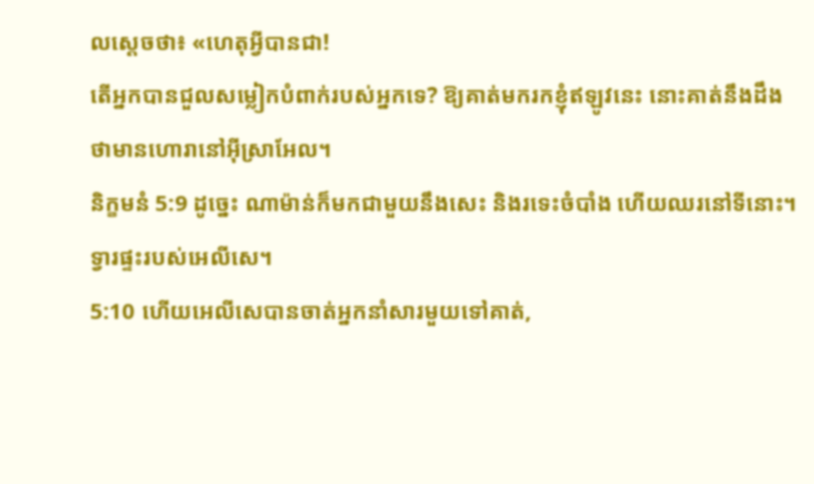លស្ដេចថា៖ «ហេតុអ្វីបានជា!
តើអ្នកបានជួលសម្លៀកបំពាក់របស់អ្នកទេ? ឱ្យគាត់មករកខ្ញុំឥឡូវនេះ នោះគាត់នឹងដឹង
ថាមានហោរានៅអ៊ីស្រាអែល។
និក្ខមនំ 5:9 ដូច្នេះ ណាម៉ាន់ក៏មកជាមួយនឹងសេះ និងរទេះចំបាំង ហើយឈរនៅទីនោះ។
ទ្វារផ្ទះរបស់អេលីសេ។
5:10 ហើយអេលីសេបានចាត់អ្នកនាំសារមួយទៅគាត់,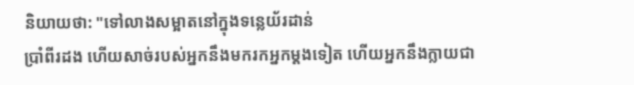និយាយថា: "ទៅលាងសម្អាតនៅក្នុងទន្លេយ័រដាន់
ប្រាំពីរដង ហើយសាច់របស់អ្នកនឹងមករកអ្នកម្តងទៀត ហើយអ្នកនឹងក្លាយជា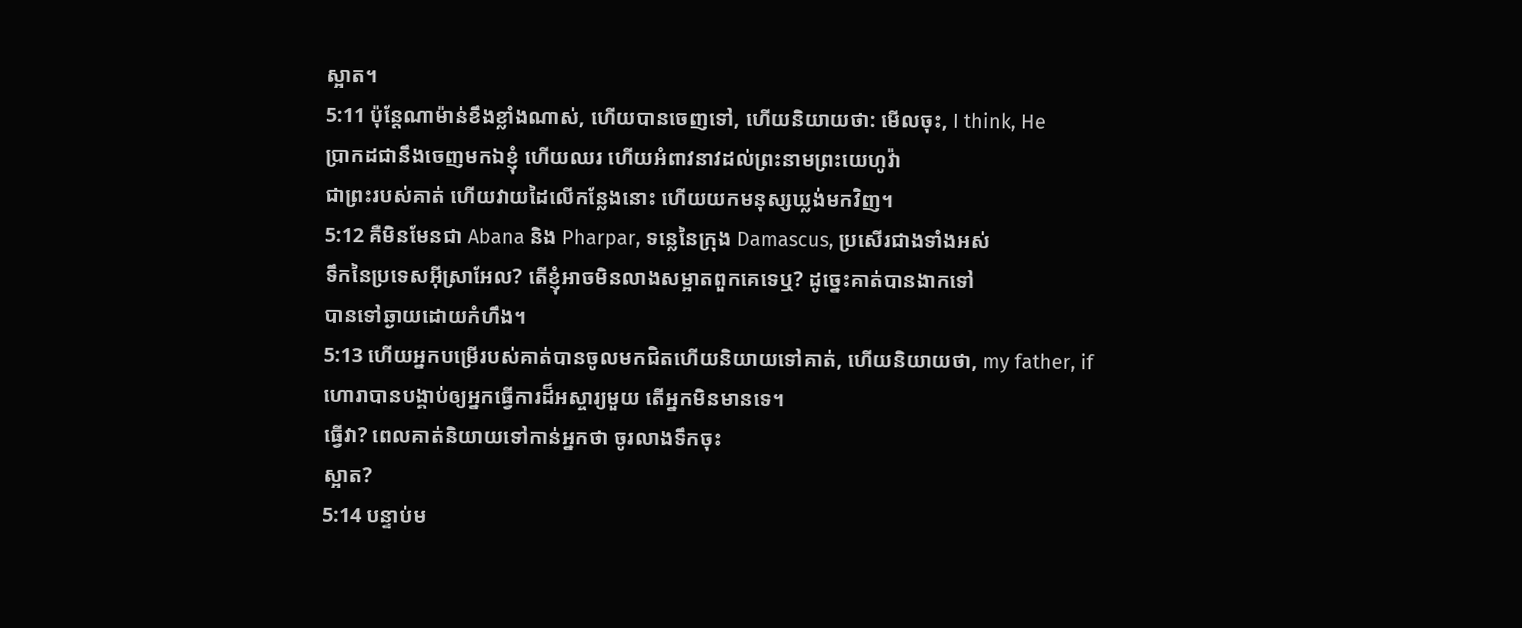ស្អាត។
5:11 ប៉ុន្តែណាម៉ាន់ខឹងខ្លាំងណាស់, ហើយបានចេញទៅ, ហើយនិយាយថា: មើលចុះ, I think, He
ប្រាកដជានឹងចេញមកឯខ្ញុំ ហើយឈរ ហើយអំពាវនាវដល់ព្រះនាមព្រះយេហូវ៉ា
ជាព្រះរបស់គាត់ ហើយវាយដៃលើកន្លែងនោះ ហើយយកមនុស្សឃ្លង់មកវិញ។
5:12 គឺមិនមែនជា Abana និង Pharpar, ទន្លេនៃក្រុង Damascus, ប្រសើរជាងទាំងអស់
ទឹកនៃប្រទេសអ៊ីស្រាអែល? តើខ្ញុំអាចមិនលាងសម្អាតពួកគេទេឬ? ដូច្នេះគាត់បានងាកទៅ
បានទៅឆ្ងាយដោយកំហឹង។
5:13 ហើយអ្នកបម្រើរបស់គាត់បានចូលមកជិតហើយនិយាយទៅគាត់, ហើយនិយាយថា, my father, if
ហោរាបានបង្គាប់ឲ្យអ្នកធ្វើការដ៏អស្ចារ្យមួយ តើអ្នកមិនមានទេ។
ធ្វើវា? ពេលគាត់និយាយទៅកាន់អ្នកថា ចូរលាងទឹកចុះ
ស្អាត?
5:14 បន្ទាប់ម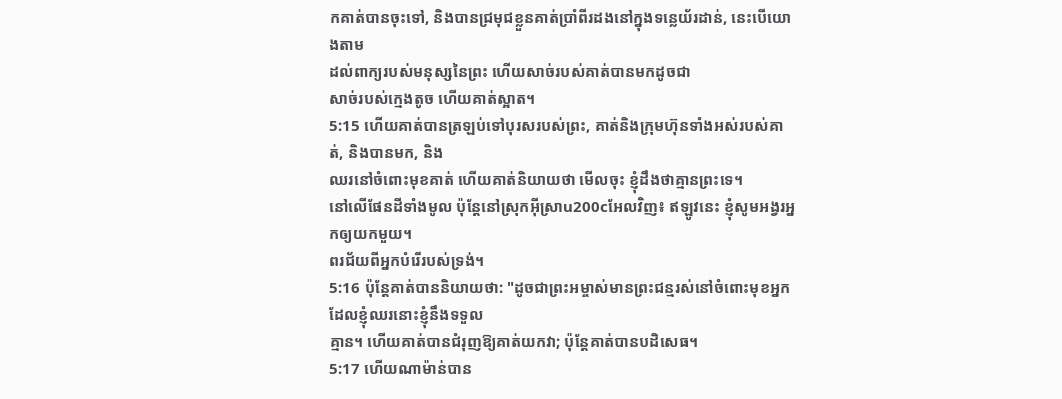កគាត់បានចុះទៅ, និងបានជ្រមុជខ្លួនគាត់ប្រាំពីរដងនៅក្នុងទន្លេយ័រដាន់, នេះបើយោងតាម
ដល់ពាក្យរបស់មនុស្សនៃព្រះ ហើយសាច់របស់គាត់បានមកដូចជា
សាច់របស់ក្មេងតូច ហើយគាត់ស្អាត។
5:15 ហើយគាត់បានត្រឡប់ទៅបុរសរបស់ព្រះ, គាត់និងក្រុមហ៊ុនទាំងអស់របស់គាត់, និងបានមក, និង
ឈរនៅចំពោះមុខគាត់ ហើយគាត់និយាយថា មើលចុះ ខ្ញុំដឹងថាគ្មានព្រះទេ។
នៅលើផែនដីទាំងមូល ប៉ុន្តែនៅស្រុកអ៊ីស្រាu200cអែលវិញ៖ ឥឡូវនេះ ខ្ញុំសូមអង្វរអ្នកឲ្យយកមួយ។
ពរជ័យពីអ្នកបំរើរបស់ទ្រង់។
5:16 ប៉ុន្តែគាត់បាននិយាយថា: "ដូចជាព្រះអម្ចាស់មានព្រះជន្មរស់នៅចំពោះមុខអ្នកដែលខ្ញុំឈរនោះខ្ញុំនឹងទទួល
គ្មាន។ ហើយគាត់បានជំរុញឱ្យគាត់យកវា; ប៉ុន្តែគាត់បានបដិសេធ។
5:17 ហើយណាម៉ាន់បាន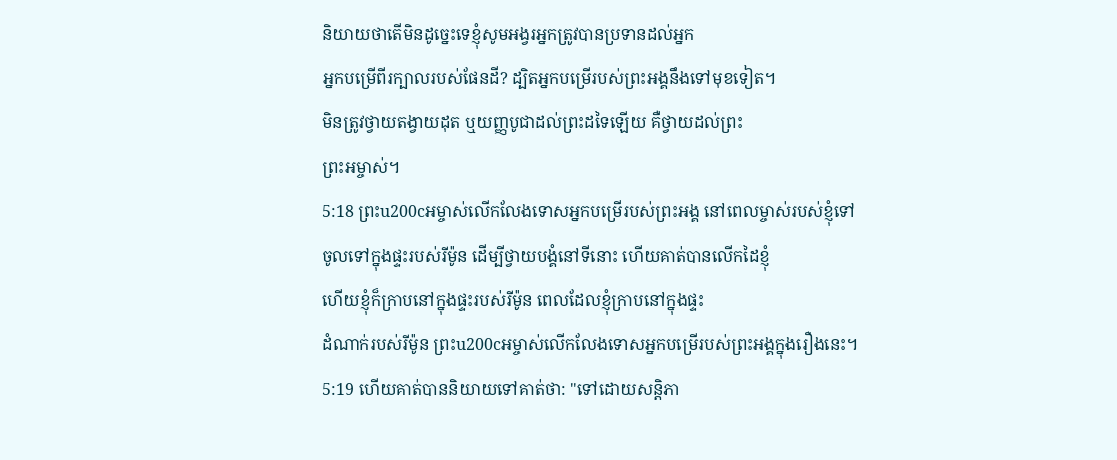និយាយថាតើមិនដូច្នេះទេខ្ញុំសូមអង្វរអ្នកត្រូវបានប្រទានដល់អ្នក
អ្នកបម្រើពីរក្បាលរបស់ផែនដី? ដ្បិតអ្នកបម្រើរបស់ព្រះអង្គនឹងទៅមុខទៀត។
មិនត្រូវថ្វាយតង្វាយដុត ឬយញ្ញបូជាដល់ព្រះដទៃឡើយ គឺថ្វាយដល់ព្រះ
ព្រះអម្ចាស់។
5:18 ព្រះu200cអម្ចាស់លើកលែងទោសអ្នកបម្រើរបស់ព្រះអង្គ នៅពេលម្ចាស់របស់ខ្ញុំទៅ
ចូលទៅក្នុងផ្ទះរបស់រីម៉ូន ដើម្បីថ្វាយបង្គំនៅទីនោះ ហើយគាត់បានលើកដៃខ្ញុំ
ហើយខ្ញុំក៏ក្រាបនៅក្នុងផ្ទះរបស់រីម៉ូន ពេលដែលខ្ញុំក្រាបនៅក្នុងផ្ទះ
ដំណាក់របស់រីម៉ូន ព្រះu200cអម្ចាស់លើកលែងទោសអ្នកបម្រើរបស់ព្រះអង្គក្នុងរឿងនេះ។
5:19 ហើយគាត់បាននិយាយទៅគាត់ថា: "ទៅដោយសន្តិភា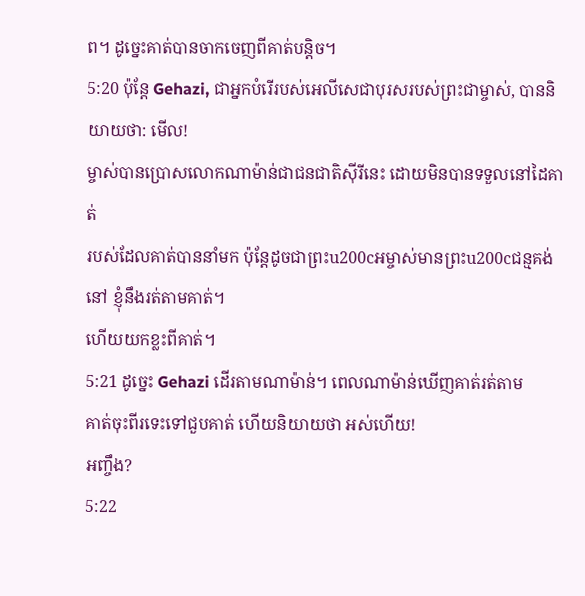ព។ ដូច្នេះគាត់បានចាកចេញពីគាត់បន្តិច។
5:20 ប៉ុន្តែ Gehazi, ជាអ្នកបំរើរបស់អេលីសេជាបុរសរបស់ព្រះជាម្ចាស់, បាននិយាយថា: មើល!
ម្ចាស់បានប្រោសលោកណាម៉ាន់ជាជនជាតិស៊ីរីនេះ ដោយមិនបានទទួលនៅដៃគាត់
របស់ដែលគាត់បាននាំមក ប៉ុន្តែដូចជាព្រះu200cអម្ចាស់មានព្រះu200cជន្មគង់នៅ ខ្ញុំនឹងរត់តាមគាត់។
ហើយយកខ្លះពីគាត់។
5:21 ដូច្នេះ Gehazi ដើរតាមណាម៉ាន់។ ពេលណាម៉ាន់ឃើញគាត់រត់តាម
គាត់ចុះពីរទេះទៅជួបគាត់ ហើយនិយាយថា អស់ហើយ!
អញ្ចឹង?
5:22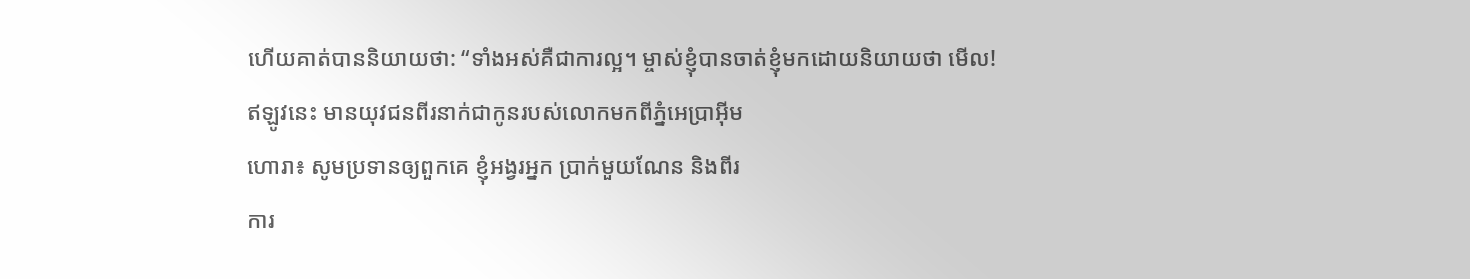ហើយគាត់បាននិយាយថា: “ទាំងអស់គឺជាការល្អ។ ម្ចាស់ខ្ញុំបានចាត់ខ្ញុំមកដោយនិយាយថា មើល!
ឥឡូវនេះ មានយុវជនពីរនាក់ជាកូនរបស់លោកមកពីភ្នំអេប្រាអ៊ីម
ហោរា៖ សូមប្រទានឲ្យពួកគេ ខ្ញុំអង្វរអ្នក ប្រាក់មួយណែន និងពីរ
ការ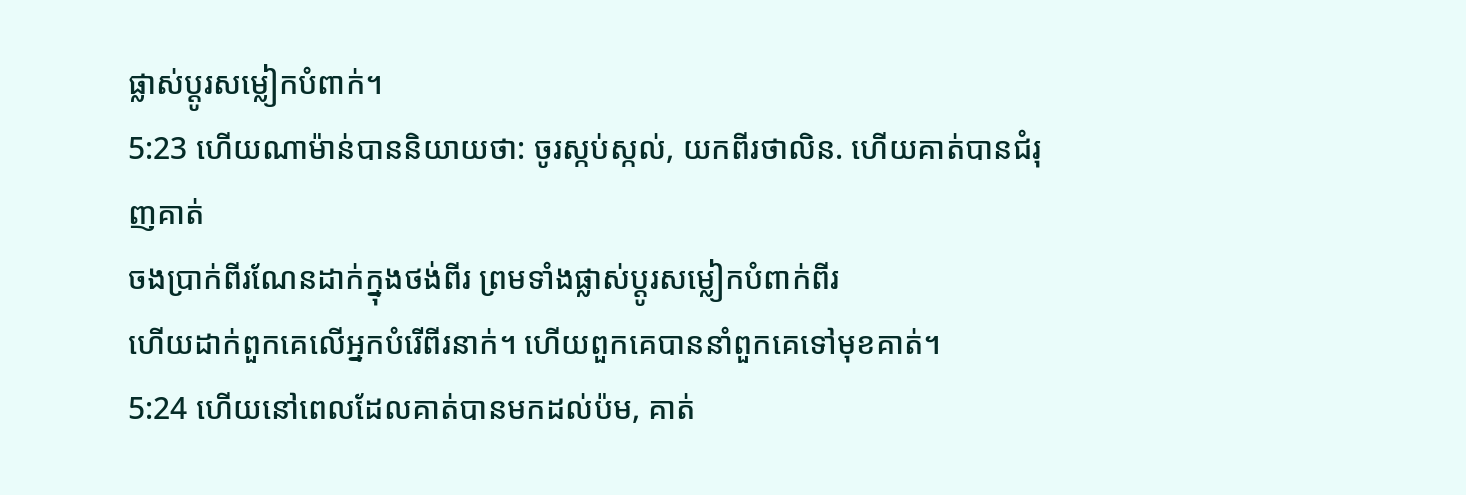ផ្លាស់ប្តូរសម្លៀកបំពាក់។
5:23 ហើយណាម៉ាន់បាននិយាយថា: ចូរស្កប់ស្កល់, យកពីរថាលិន. ហើយគាត់បានជំរុញគាត់
ចងប្រាក់ពីរណែនដាក់ក្នុងថង់ពីរ ព្រមទាំងផ្លាស់ប្តូរសម្លៀកបំពាក់ពីរ
ហើយដាក់ពួកគេលើអ្នកបំរើពីរនាក់។ ហើយពួកគេបាននាំពួកគេទៅមុខគាត់។
5:24 ហើយនៅពេលដែលគាត់បានមកដល់ប៉ម, គាត់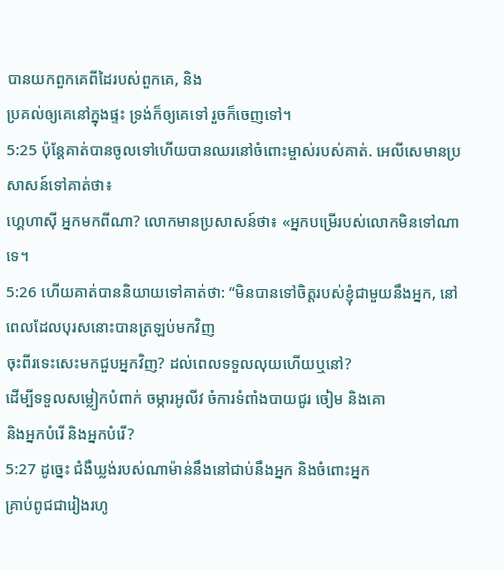បានយកពួកគេពីដៃរបស់ពួកគេ, និង
ប្រគល់ឲ្យគេនៅក្នុងផ្ទះ ទ្រង់ក៏ឲ្យគេទៅ រួចក៏ចេញទៅ។
5:25 ប៉ុន្តែគាត់បានចូលទៅហើយបានឈរនៅចំពោះម្ចាស់របស់គាត់. អេលីសេមានប្រសាសន៍ទៅគាត់ថា៖
ហ្គេហាស៊ី អ្នកមកពីណា? លោកមានប្រសាសន៍ថា៖ «អ្នកបម្រើរបស់លោកមិនទៅណាទេ។
5:26 ហើយគាត់បាននិយាយទៅគាត់ថា: “មិនបានទៅចិត្តរបស់ខ្ញុំជាមួយនឹងអ្នក, នៅពេលដែលបុរសនោះបានត្រឡប់មកវិញ
ចុះពីរទេះសេះមកជួបអ្នកវិញ? ដល់ពេលទទួលលុយហើយឬនៅ?
ដើម្បីទទួលសម្លៀកបំពាក់ ចម្ការអូលីវ ចំការទំពាំងបាយជូរ ចៀម និងគោ
និងអ្នកបំរើ និងអ្នកបំរើ?
5:27 ដូច្នេះ ជំងឺឃ្លង់របស់ណាម៉ាន់នឹងនៅជាប់នឹងអ្នក និងចំពោះអ្នក
គ្រាប់ពូជជារៀងរហូ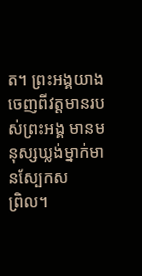ត។ ព្រះអង្គយាងចេញពីវត្តមានរបស់ព្រះអង្គ មានមនុស្សឃ្លង់ម្នាក់មានស្បែកស
ព្រិល។